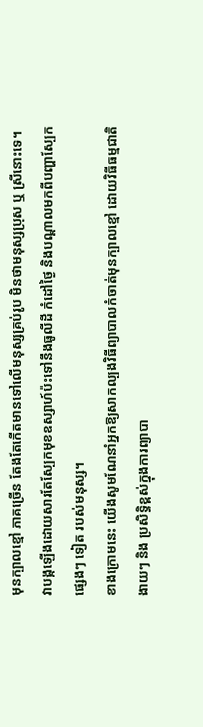មុនក្បាលខ្មៅ ភាគច្រើន តែងតែកើតមានទៅលើមនុស្សគ្រប់រូប មិនថាមនុស្សប្រុស ឬ ស្រីនោះទេ។
វាបង្កឡើងដោយសារតែស្បែកមុខឧស្សាហ៍ប៉ះទៅនឹងធូលីដី កំដៅថ្ងៃ និងបណ្តាលមកពីបញ្ហាស្បែក
ផ្សេងៗ ទៀត របស់មនុស្ស។
ខាងក្រោមនេះ យើងសូមណែនាំអ្នកឱ្យសាកល្បងវិធីព្យាបាលកំចាត់មុនក្បាលខ្មៅ ដោយវិធីធម្មជាតិ
ងាយៗ និង ប្រសិទ្ធិខ្ពស់ក្នុងការព្យាបា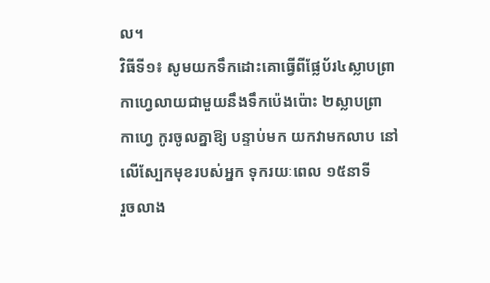ល។
វិធីទី១៖ សូមយកទឹកដោះគោធ្វើពីផ្លែប័រ៤ស្លាបព្រាកាហ្វេលាយជាមួយនឹងទឹកប៉េងប៉ោះ ២ស្លាបព្រា
កាហ្វេ កូរចូលគ្នាឱ្យ បន្ទាប់មក យកវាមកលាប នៅលើស្បែកមុខរបស់អ្នក ទុករយៈពេល ១៥នាទី
រួចលាង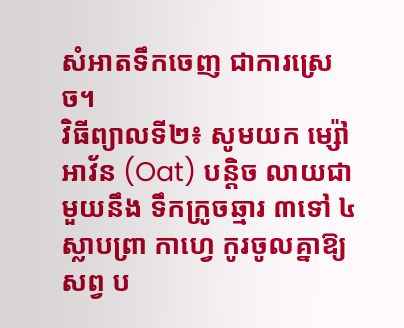សំអាតទឹកចេញ ជាការស្រេច។
វិធីព្យាលទី២៖ សូមយក ម្ស៉ៅអាវ័ន (Oat) បន្តិច លាយជាមួយនឹង ទឹកក្រូចឆ្មារ ៣ទៅ ៤ស្លាបព្រា កាហ្វេ កូរចូលគ្នាឱ្យសព្វ ប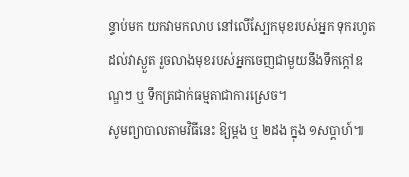ន្ទាប់មក យកវាមកលាប នៅលើស្បែកមុខរបស់អ្នក ទុករហូតដល់វាស្ងួត រួចលាងមុខរបស់អ្នកចេញជាមួយនឹងទឹកក្តៅឧណ្ឌៗ ឬ ទឹកត្រជាក់ធម្មតាជាការស្រេច។
សូមព្យាបាលតាមវិធីនេះ ឱ្យម្តង ឬ ២ដង ក្នុង ១សប្តាហ៍៕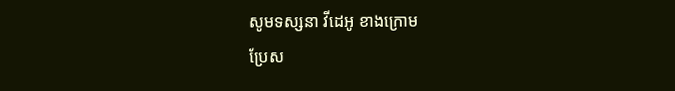សូមទស្សនា វីដេអូ ខាងក្រោម
ប្រែស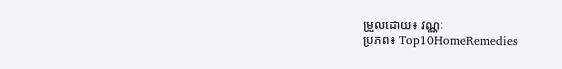ម្រួលដោយ៖ វណ្ណៈ
ប្រភព៖ Top10HomeRemedies